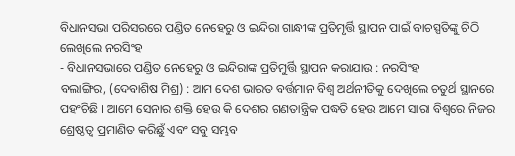ବିଧାନସଭା ପରିସରରେ ପଣ୍ଡିତ ନେହେରୁ ଓ ଇନ୍ଦିରା ଗାନ୍ଧୀଙ୍କ ପ୍ରତିମୃର୍ତ୍ତି ସ୍ଥାପନ ପାଇଁ ବାଚସ୍ପତିଙ୍କୁ ଚିଠି ଲେଖିଲେ ନରସିଂହ
- ବିଧାନସଭାରେ ପଣ୍ଡିତ ନେହେରୁ ଓ ଇନ୍ଦିରାଙ୍କ ପ୍ରତିମୁର୍ତ୍ତି ସ୍ଥାପନ କରାଯାଉ : ନରସିଂହ
ବଲାଙ୍ଗିର, (ଦେବାଶିଷ ମିଶ୍ର) : ଆମ ଦେଶ ଭାରତ ବର୍ତ୍ତମାନ ବିଶ୍ୱ ଅର୍ଥନୀତିକୁ ଦେଖିଲେ ଚତୁର୍ଥ ସ୍ଥାନରେ ପହଂଚିଛି । ଆମେ ସେନାର ଶକ୍ତି ହେଉ କି ଦେଶର ଗଣତାନ୍ତ୍ରିକ ପଦ୍ଧତି ହେଉ ଆମେ ସାରା ବିଶ୍ୱରେ ନିଜର ଶ୍ରେଷ୍ଠତ୍ୱ ପ୍ରମାଣିତ କରିଛୁଁ ଏବଂ ସବୁ ସମ୍ଭବ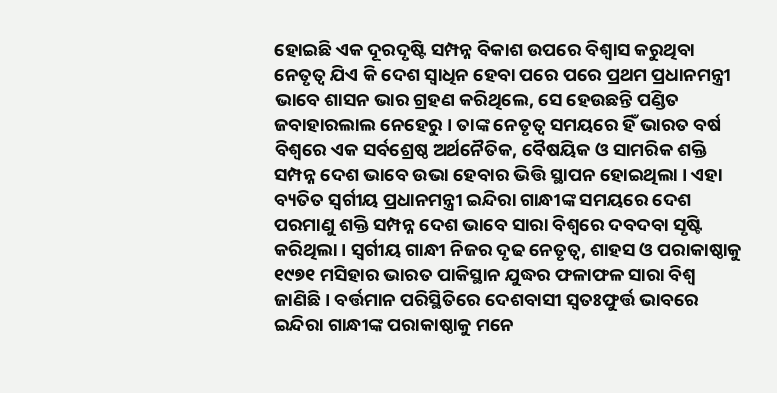ହୋଇଛି ଏକ ଦୂରଦୃଷ୍ଟି ସମ୍ପନ୍ନ ବିକାଶ ଉପରେ ବିଶ୍ୱାସ କରୁଥିବା ନେତୃତ୍ୱ ଯିଏ କି ଦେଶ ସ୍ୱାଧିନ ହେବା ପରେ ପରେ ପ୍ରଥମ ପ୍ରଧାନମନ୍ତ୍ରୀ ଭାବେ ଶାସନ ଭାର ଗ୍ରହଣ କରିଥିଲେ, ସେ ହେଉଛନ୍ତି ପଣ୍ଡିତ ଜବାହାରଲାଲ ନେହେରୁ । ତାଙ୍କ ନେତୃତ୍ୱ ସମୟରେ ହିଁ ଭାରତ ବର୍ଷ ବିଶ୍ୱରେ ଏକ ସର୍ବଶ୍ରେଷ୍ଠ ଅର୍ଥନୈତିକ, ବୈଷୟିକ ଓ ସାମରିକ ଶକ୍ତି ସମ୍ପନ୍ନ ଦେଶ ଭାବେ ଉଭା ହେବାର ଭିତ୍ତି ସ୍ଥାପନ ହୋଇଥିଲା । ଏହା ବ୍ୟତିତ ସ୍ୱର୍ଗୀୟ ପ୍ରଧାନମନ୍ତ୍ରୀ ଇନ୍ଦିରା ଗାନ୍ଧୀଙ୍କ ସମୟରେ ଦେଶ ପରମାଣୁ ଶକ୍ତି ସମ୍ପନ୍ନ ଦେଶ ଭାବେ ସାରା ବିଶ୍ୱରେ ଦବଦବା ସୃଷ୍ଟି କରିଥିଲା । ସ୍ୱର୍ଗୀୟ ଗାନ୍ଧୀ ନିଜର ଦୃଢ ନେତୃତ୍ୱ, ଶାହସ ଓ ପରାକାଷ୍ଠାକୁ ୧୯୭୧ ମସିହାର ଭାରତ ପାକିସ୍ଥାନ ଯୁଦ୍ଧର ଫଳାଫଳ ସାରା ବିଶ୍ୱ ଜାଣିଛି । ବର୍ତ୍ତମାନ ପରିସ୍ଥିତିରେ ଦେଶବାସୀ ସ୍ୱତଃଫୁର୍ତ୍ତ ଭାବରେ ଇନ୍ଦିରା ଗାନ୍ଧୀଙ୍କ ପରାକାଷ୍ଠାକୁ ମନେ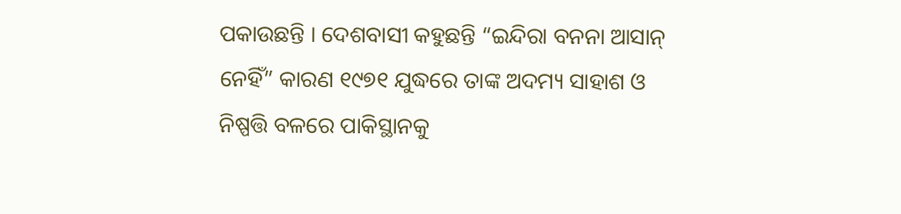ପକାଉଛନ୍ତି । ଦେଶବାସୀ କହୁଛନ୍ତି “ଇନ୍ଦିରା ବନନା ଆସାନ୍ ନେହିଁ” କାରଣ ୧୯୭୧ ଯୁଦ୍ଧରେ ତାଙ୍କ ଅଦମ୍ୟ ସାହାଶ ଓ ନିଷ୍ପତ୍ତି ବଳରେ ପାକିସ୍ଥାନକୁ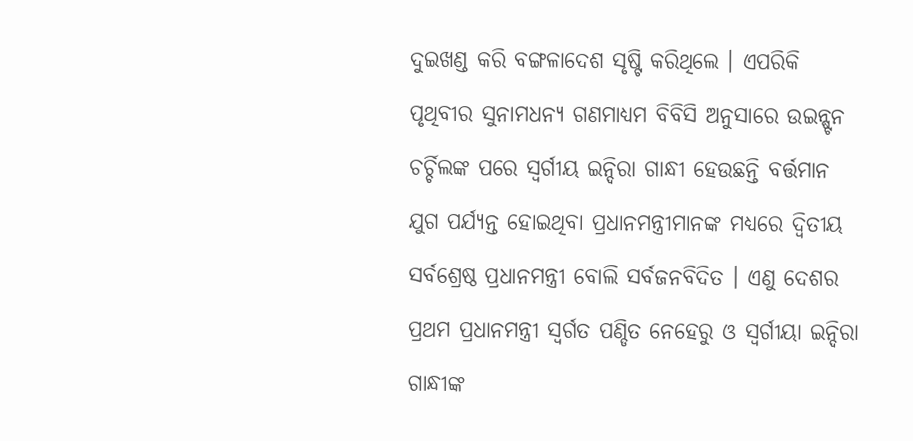ଦୁଇଖଣ୍ଡ କରି ବଙ୍ଗଳାଦେଶ ସୃଷ୍ଟି କରିଥିଲେ । ଏପରିକି ପୃଥିବୀର ସୁନାମଧନ୍ୟ ଗଣମାଧ୍ୟମ ବିବିସି ଅନୁସାରେ ଉଇନ୍ଷ୍ଟନ ଚର୍ଚ୍ଚିଲଙ୍କ ପରେ ସ୍ୱର୍ଗୀୟ ଇନ୍ଦିରା ଗାନ୍ଧୀ ହେଉଛନ୍ତି ବର୍ତ୍ତମାନ ଯୁଗ ପର୍ଯ୍ୟନ୍ତ ହୋଇଥିବା ପ୍ରଧାନମନ୍ତ୍ରୀମାନଙ୍କ ମଧ୍ୟରେ ଦ୍ୱିତୀୟ ସର୍ବଶ୍ରେଷ୍ଠ ପ୍ରଧାନମନ୍ତ୍ରୀ ବୋଲି ସର୍ବଜନବିଦିତ । ଏଣୁ ଦେଶର ପ୍ରଥମ ପ୍ରଧାନମନ୍ତ୍ରୀ ସ୍ୱର୍ଗତ ପଣ୍ଡିତ ନେହେରୁ ଓ ସ୍ୱର୍ଗୀୟା ଇନ୍ଦିରା ଗାନ୍ଧୀଙ୍କ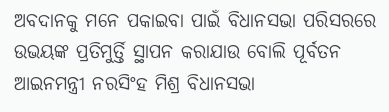ଅବଦାନକୁ ମନେ ପକାଇବା ପାଇଁ ବିଧାନସଭା ପରିସରରେ ଉଭୟଙ୍କ ପ୍ରତିମୁର୍ତ୍ତି ସ୍ଥାପନ କରାଯାଉ ବୋଲି ପୂର୍ବତନ ଆଇନମନ୍ତ୍ରୀ ନରସିଂହ ମିଶ୍ର ବିଧାନସଭା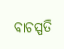ବାଚସ୍ପତି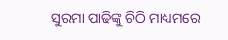ସୁରମା ପାଢିଙ୍କୁ ଚିଠି ମାଧ୍ୟମରେ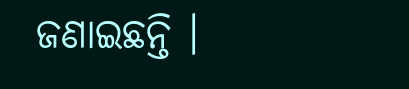ଜଣାଇଛନ୍ତି ।